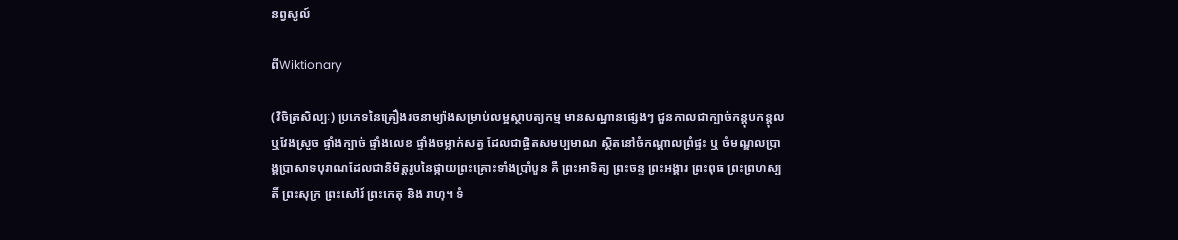នព្វសូល៍

ពីWiktionary

(វិចិត្រសិល្បៈ) ប្រភេទនៃគ្រឿងរចនាម្យ៉ាងសម្រាប់លម្អស្ថាបត្យកម្ម មានសណ្ឋានផ្សេងៗ ជួនកាលជាក្បាច់កន្តុបកន្តុលឬវែងស្រួច ផ្ទាំងក្បាច់ ផ្ទាំងលេខ ផ្ទាំងចម្លាក់សត្វ ដែលជាផ្ចិតសមប្បមាណ ស្ថិតនៅចំកណ្ដាលព្រំផ្ទះ ឬ ចំមណ្ឌលប្រាង្គប្រាសាទបុរាណដែលជានិមិត្តរូបនៃផ្កាយព្រះគ្រោះទាំងប្រាំបួន គឺ ព្រះអាទិត្យ ព្រះចន្ទ ព្រះអង្គារ ព្រះពុធ ព្រះព្រហស្បតិ៍ ព្រះសុក្រ ព្រះសៅរ៍ ព្រះកេតុ និង រាហុ។ ទំ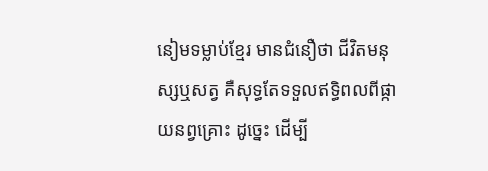នៀមទម្លាប់ខ្មែរ មានជំនឿថា ជីវិតមនុស្សឬសត្វ គឺសុទ្ធតែទទួលឥទ្ធិពលពីផ្កាយនព្វគ្រោះ ដូច្នេះ ដើម្បី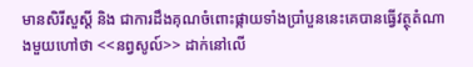មានសិរីសួស្ដី និង ជាការដឹងគុណចំពោះផ្កាយទាំងប្រាំបួននេះគេបានធ្វើវត្ថុតំណាងមួយហៅថា <<នព្វសូល៍>> ដាក់នៅលើ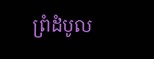ព្រំដំបូល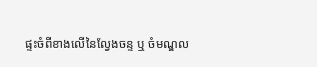ផ្ទះចំពីខាងលើនៃល្វែងចន្ទ ឬ ចំមណ្ឌល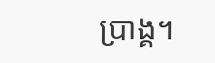ប្រាង្គ។